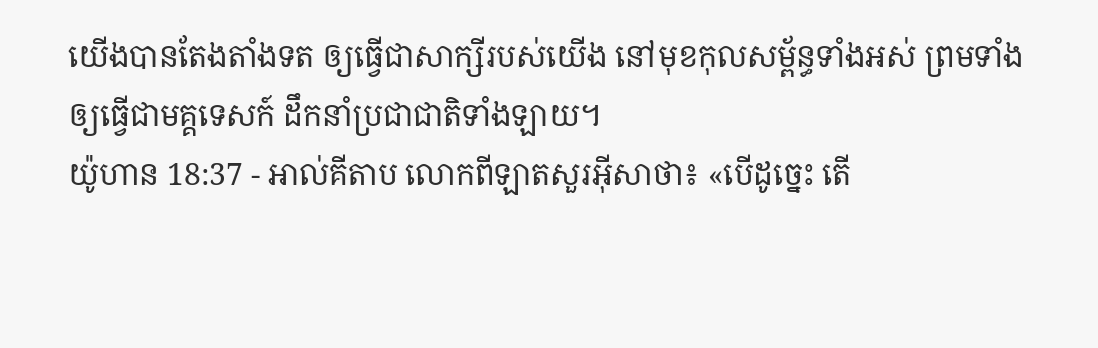យើងបានតែងតាំងទត ឲ្យធ្វើជាសាក្សីរបស់យើង នៅមុខកុលសម្ព័ន្ធទាំងអស់ ព្រមទាំងឲ្យធ្វើជាមគ្គទេសក៍ ដឹកនាំប្រជាជាតិទាំងឡាយ។
យ៉ូហាន 18:37 - អាល់គីតាប លោកពីឡាតសួរអ៊ីសាថា៖ «បើដូច្នេះ តើ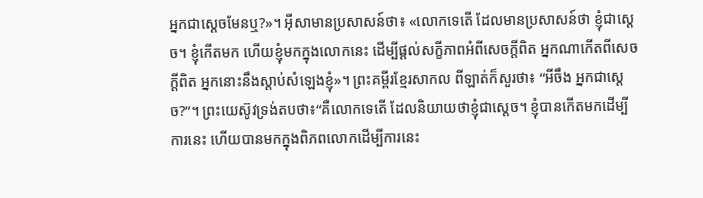អ្នកជាស្ដេចមែនឬ?»។ អ៊ីសាមានប្រសាសន៍ថា៖ «លោកទេតើ ដែលមានប្រសាសន៍ថា ខ្ញុំជាស្ដេច។ ខ្ញុំកើតមក ហើយខ្ញុំមកក្នុងលោកនេះ ដើម្បីផ្ដល់សក្ខីភាពអំពីសេចក្ដីពិត អ្នកណាកើតពីសេចក្ដីពិត អ្នកនោះនឹងស្ដាប់សំឡេងខ្ញុំ»។ ព្រះគម្ពីរខ្មែរសាកល ពីឡាត់ក៏សួរថា៖ “អីចឹង អ្នកជាស្ដេច?”។ ព្រះយេស៊ូវទ្រង់តបថា៖“គឺលោកទេតើ ដែលនិយាយថាខ្ញុំជាស្ដេច។ ខ្ញុំបានកើតមកដើម្បីការនេះ ហើយបានមកក្នុងពិភពលោកដើម្បីការនេះ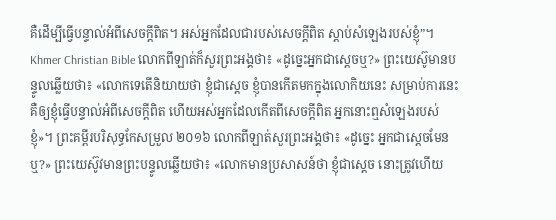គឺដើម្បីធ្វើបន្ទាល់អំពីសេចក្ដីពិត។ អស់អ្នកដែលជារបស់សេចក្ដីពិត ស្ដាប់សំឡេងរបស់ខ្ញុំ”។ Khmer Christian Bible លោកពីឡាត់ក៏សួរព្រះអង្គថា៖ «ដូច្នេះអ្នកជាស្តេចឬ?» ព្រះយេស៊ូមានបន្ទូលឆ្លើយថា៖ «លោកទេតើនិយាយថា ខ្ញុំជាស្តេច ខ្ញុំបានកើតមកក្នុងលោកិយនេះ សម្រាប់ការនេះ គឺឲ្យខ្ញុំធ្វើបន្ទាល់អំពីសេចក្ដីពិត ហើយអស់អ្នកដែលកើតពីសេចក្ដីពិត អ្នកនោះឮសំឡេងរបស់ខ្ញុំ»។ ព្រះគម្ពីរបរិសុទ្ធកែសម្រួល ២០១៦ លោកពីឡាត់សួរព្រះអង្គថា៖ «ដូច្នេះ អ្នកជាស្តេចមែនឬ?» ព្រះយេស៊ូវមានព្រះបន្ទូលឆ្លើយថា៖ «លោកមានប្រសាសន៍ថា ខ្ញុំជាស្តេច នោះត្រូវហើយ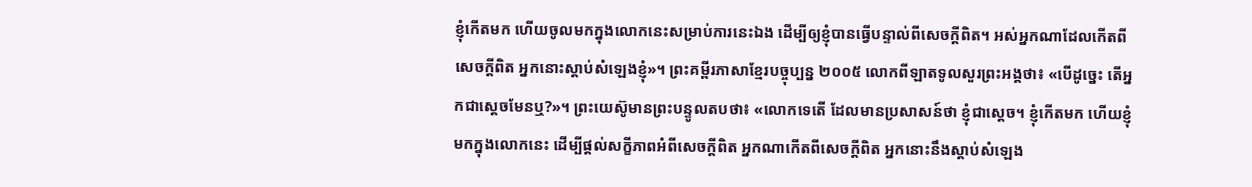ខ្ញុំកើតមក ហើយចូលមកក្នុងលោកនេះសម្រាប់ការនេះឯង ដើម្បីឲ្យខ្ញុំបានធ្វើបន្ទាល់ពីសេចក្តីពិត។ អស់អ្នកណាដែលកើតពីសេចក្តីពិត អ្នកនោះស្តាប់សំឡេងខ្ញុំ»។ ព្រះគម្ពីរភាសាខ្មែរបច្ចុប្បន្ន ២០០៥ លោកពីឡាតទូលសួរព្រះអង្គថា៖ «បើដូច្នេះ តើអ្នកជាស្ដេចមែនឬ?»។ ព្រះយេស៊ូមានព្រះបន្ទូលតបថា៖ «លោកទេតើ ដែលមានប្រសាសន៍ថា ខ្ញុំជាស្ដេច។ ខ្ញុំកើតមក ហើយខ្ញុំមកក្នុងលោកនេះ ដើម្បីផ្ដល់សក្ខីភាពអំពីសេចក្ដីពិត អ្នកណាកើតពីសេចក្ដីពិត អ្នកនោះនឹងស្ដាប់សំឡេង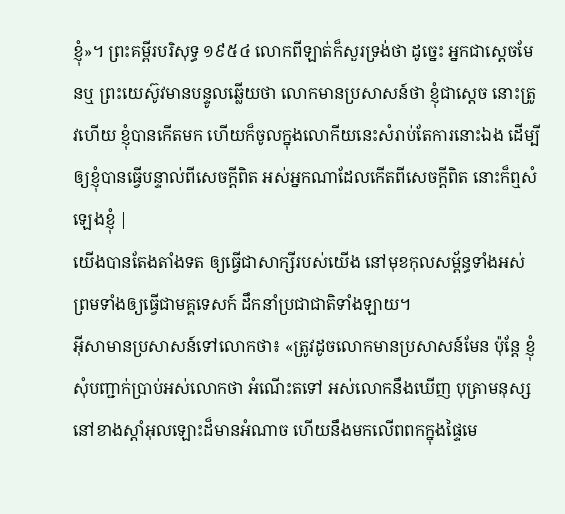ខ្ញុំ»។ ព្រះគម្ពីរបរិសុទ្ធ ១៩៥៤ លោកពីឡាត់ក៏សួរទ្រង់ថា ដូច្នេះ អ្នកជាស្តេចមែនឬ ព្រះយេស៊ូវមានបន្ទូលឆ្លើយថា លោកមានប្រសាសន៍ថា ខ្ញុំជាស្តេច នោះត្រូវហើយ ខ្ញុំបានកើតមក ហើយក៏ចូលក្នុងលោកីយនេះសំរាប់តែការនោះឯង ដើម្បីឲ្យខ្ញុំបានធ្វើបន្ទាល់ពីសេចក្ដីពិត អស់អ្នកណាដែលកើតពីសេចក្ដីពិត នោះក៏ឮសំឡេងខ្ញុំ |
យើងបានតែងតាំងទត ឲ្យធ្វើជាសាក្សីរបស់យើង នៅមុខកុលសម្ព័ន្ធទាំងអស់ ព្រមទាំងឲ្យធ្វើជាមគ្គទេសក៍ ដឹកនាំប្រជាជាតិទាំងឡាយ។
អ៊ីសាមានប្រសាសន៍ទៅលោកថា៖ «ត្រូវដូចលោកមានប្រសាសន៍មែន ប៉ុន្ដែ ខ្ញុំសុំបញ្ជាក់ប្រាប់អស់លោកថា អំណើះតទៅ អស់លោកនឹងឃើញ បុត្រាមនុស្សនៅខាងស្ដាំអុលឡោះដ៏មានអំណាច ហើយនឹងមកលើពពកក្នុងផ្ទៃមេ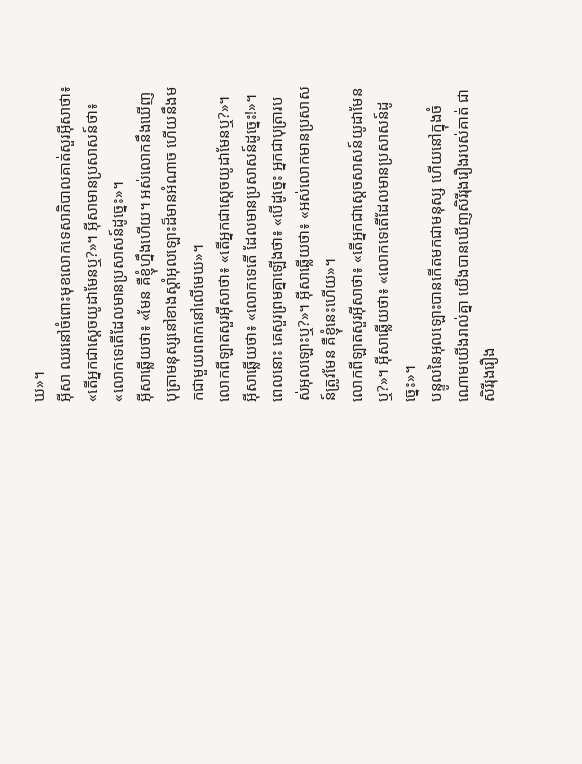ឃ»។
អ៊ីសា ឈរនៅចំពោះមុខលោកទេសាភិបាលគាត់សួរអ៊ីសាថា៖ «តើអ្នកជាស្ដេចយូដាមែនឬ?»។ អ៊ីសាមានប្រសាសន៍ថា៖ «លោកទេតើដែលមានប្រសាសន៍ដូច្នេះ»។
អ៊ីសាឆ្លើយថា៖ «មែន គឺខ្ញុំហ្នឹងហើយ។ អស់លោកនឹងឃើញ បុត្រាមនុស្សនៅខាងស្ដាំអុលឡោះដ៏មានអំណាច ហើយនឹងមកជាមួយពពកនៅលើមេឃ»។
លោកពីឡាតសួរអ៊ីសាថា៖ «តើអ្នកជាស្ដេចយូដាមែនឬ?»។ អ៊ីសាឆ្លើយថា៖ «លោកទេតើ ដែលមានប្រសាសន៍ដូច្នេះ!»។
ពេលនោះ គេសួរព្រមគ្នាឡើងថា៖ «បើដូច្នេះ អ្នកជាបុត្រារបស់អុលឡោះឬ?»។ អ៊ីសាឆ្លើយថា៖ «អស់លោកមានប្រសាសន៍ត្រូវមែន គឺខ្ញុំនេះហើយ»។
លោកពីឡាតសួរអ៊ីសាថា៖ «តើអ្នកជាស្ដេចសាសន៍យូដាមែនឬ?»។ អ៊ីសាឆ្លើយថា៖ «លោកទេតើដែលមានប្រសាសន៍ដូច្នេះ»។
បន្ទូលនៃអុលឡោះបានកើតមកជាមនុស្ស ហើយនៅក្នុងចំណោមយើងរាល់គ្នា យើងបានឃើញសិរីរុងរឿងរបស់គាត់ ជាសិរីរុងរឿង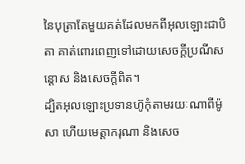នៃបុត្រាតែមួយគត់ដែលមកពីអុលឡោះជាបិតា គាត់ពោរពេញទៅដោយសេចក្តីប្រណីសន្តោស និងសេចក្ដីពិត។
ដ្បិតអុលឡោះប្រទានហ៊ូកុំតាមរយៈណាពីម៉ូសា ហើយមេត្តាករុណា និងសេច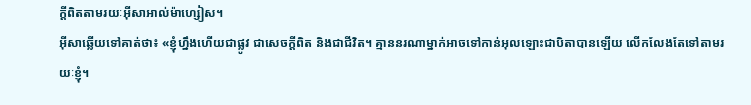ក្ដីពិតតាមរយៈអ៊ីសាអាល់ម៉ាហ្សៀស។
អ៊ីសាឆ្លើយទៅគាត់ថា៖ «ខ្ញុំហ្នឹងហើយជាផ្លូវ ជាសេចក្ដីពិត និងជាជីវិត។ គ្មាននរណាម្នាក់អាចទៅកាន់អុលឡោះជាបិតាបានឡើយ លើកលែងតែទៅតាមរយៈខ្ញុំ។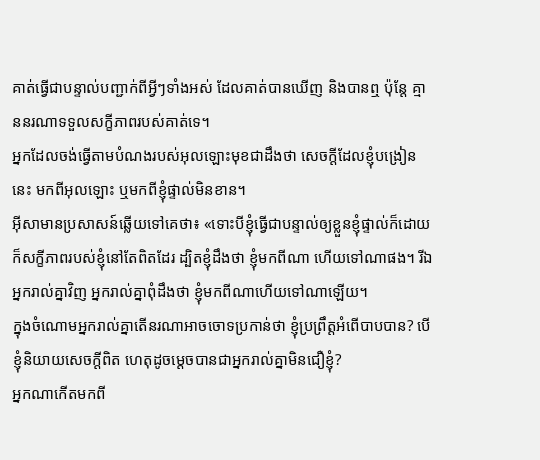គាត់ធ្វើជាបន្ទាល់បញ្ជាក់ពីអ្វីៗទាំងអស់ ដែលគាត់បានឃើញ និងបានឮ ប៉ុន្ដែ គ្មាននរណាទទួលសក្ខីភាពរបស់គាត់ទេ។
អ្នកដែលចង់ធ្វើតាមបំណងរបស់អុលឡោះមុខជាដឹងថា សេចក្ដីដែលខ្ញុំបង្រៀននេះ មកពីអុលឡោះ ឬមកពីខ្ញុំផ្ទាល់មិនខាន។
អ៊ីសាមានប្រសាសន៍ឆ្លើយទៅគេថា៖ «ទោះបីខ្ញុំធ្វើជាបន្ទាល់ឲ្យខ្លួនខ្ញុំផ្ទាល់ក៏ដោយ ក៏សក្ខីភាពរបស់ខ្ញុំនៅតែពិតដែរ ដ្បិតខ្ញុំដឹងថា ខ្ញុំមកពីណា ហើយទៅណាផង។ រីឯអ្នករាល់គ្នាវិញ អ្នករាល់គ្នាពុំដឹងថា ខ្ញុំមកពីណាហើយទៅណាឡើយ។
ក្នុងចំណោមអ្នករាល់គ្នាតើនរណាអាចចោទប្រកាន់ថា ខ្ញុំប្រព្រឹត្ដអំពើបាបបាន? បើខ្ញុំនិយាយសេចក្ដីពិត ហេតុដូចម្ដេចបានជាអ្នករាល់គ្នាមិនជឿខ្ញុំ?
អ្នកណាកើតមកពី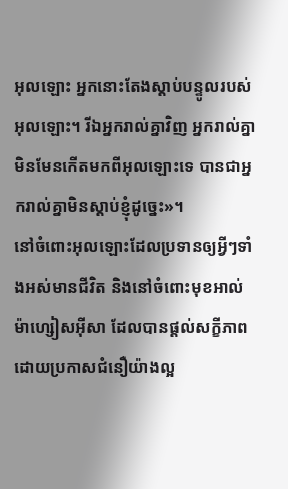អុលឡោះ អ្នកនោះតែងស្ដាប់បន្ទូលរបស់អុលឡោះ។ រីឯអ្នករាល់គ្នាវិញ អ្នករាល់គ្នាមិនមែនកើតមកពីអុលឡោះទេ បានជាអ្នករាល់គ្នាមិនស្ដាប់ខ្ញុំដូច្នេះ»។
នៅចំពោះអុលឡោះដែលប្រទានឲ្យអ្វីៗទាំងអស់មានជីវិត និងនៅចំពោះមុខអាល់ម៉ាហ្សៀសអ៊ីសា ដែលបានផ្ដល់សក្ខីភាពដោយប្រកាសជំនឿយ៉ាងល្អ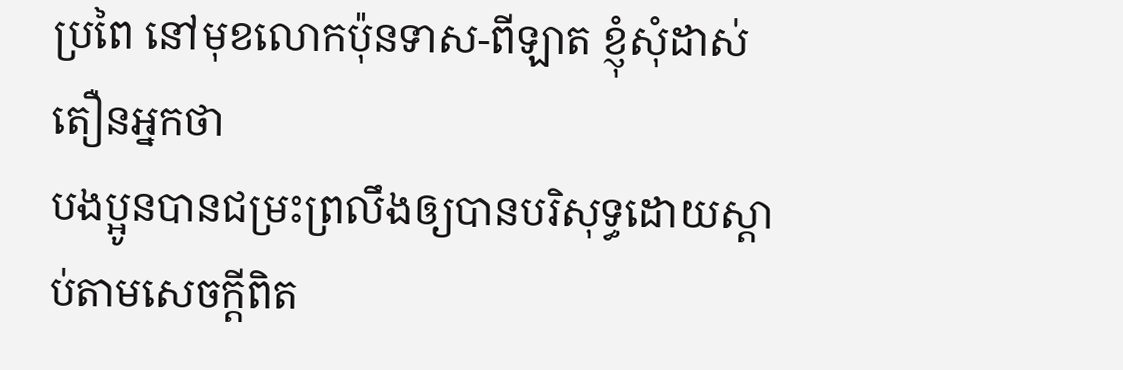ប្រពៃ នៅមុខលោកប៉ុនទាស-ពីឡាត ខ្ញុំសុំដាស់តឿនអ្នកថា
បងប្អូនបានជម្រះព្រលឹងឲ្យបានបរិសុទ្ធដោយស្ដាប់តាមសេចក្ដីពិត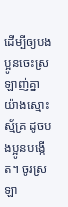ដើម្បីឲ្យបងប្អូនចេះស្រឡាញ់គ្នាយ៉ាងស្មោះស្ម័គ្រ ដូចបងប្អូនបង្កើត។ ចូរស្រឡា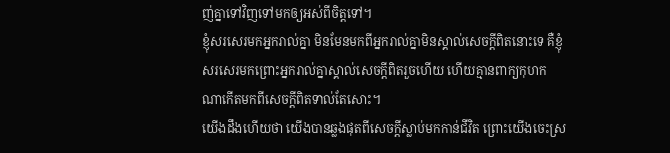ញ់គ្នាទៅវិញទៅមកឲ្យអស់ពីចិត្ដទៅ។
ខ្ញុំសរសេរមកអ្នករាល់គ្នា មិនមែនមកពីអ្នករាល់គ្នាមិនស្គាល់សេចក្ដីពិតនោះទេ គឺខ្ញុំសរសេរមកព្រោះអ្នករាល់គ្នាស្គាល់សេចក្ដីពិតរួចហើយ ហើយគ្មានពាក្យកុហកណាកើតមកពីសេចក្ដីពិតទាល់តែសោះ។
យើងដឹងហើយថា យើងបានឆ្លងផុតពីសេចក្ដីស្លាប់មកកាន់ជីវិត ព្រោះយើងចេះស្រ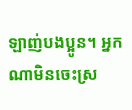ឡាញ់បងប្អូន។ អ្នកណាមិនចេះស្រ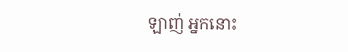ឡាញ់ អ្នកនោះ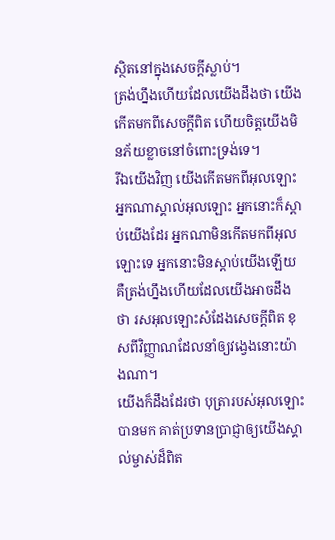ស្ថិតនៅក្នុងសេចក្ដីស្លាប់។
ត្រង់ហ្នឹងហើយដែលយើងដឹងថា យើងកើតមកពីសេចក្ដីពិត ហើយចិត្ដយើងមិនភ័យខ្លាចនៅចំពោះទ្រង់ទេ។
រីឯយើងវិញ យើងកើតមកពីអុលឡោះ អ្នកណាស្គាល់អុលឡោះ អ្នកនោះក៏ស្ដាប់យើងដែរ អ្នកណាមិនកើតមកពីអុលឡោះទេ អ្នកនោះមិនស្ដាប់យើងឡើយ គឺត្រង់ហ្នឹងហើយដែលយើងអាចដឹងថា រសអុលឡោះសំដែងសេចក្ដីពិត ខុសពីវិញ្ញាណដែលនាំឲ្យវង្វេងនោះយ៉ាងណា។
យើងក៏ដឹងដែរថា បុត្រារបស់អុលឡោះបានមក គាត់ប្រទានប្រាជ្ញាឲ្យយើងស្គាល់ម្ចាស់ដ៏ពិត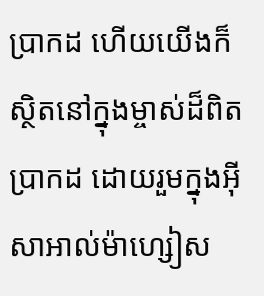ប្រាកដ ហើយយើងក៏ស្ថិតនៅក្នុងម្ចាស់ដ៏ពិតប្រាកដ ដោយរួមក្នុងអ៊ីសាអាល់ម៉ាហ្សៀស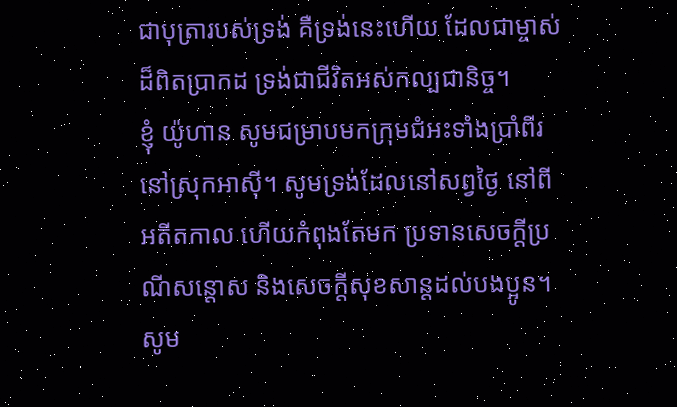ជាបុត្រារបស់ទ្រង់ គឺទ្រង់នេះហើយ ដែលជាម្ចាស់ដ៏ពិតប្រាកដ ទ្រង់ជាជីវិតអស់កល្បជានិច្ច។
ខ្ញុំ យ៉ូហាន សូមជម្រាបមកក្រុមជំអះទាំងប្រាំពីរ នៅស្រុកអាស៊ី។ សូមទ្រង់ដែលនៅសព្វថ្ងៃ នៅពីអតីតកាល ហើយកំពុងតែមក ប្រទានសេចក្តីប្រណីសន្តោស និងសេចក្ដីសុខសាន្ដដល់បងប្អូន។ សូម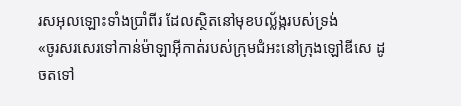រសអុលឡោះទាំងប្រាំពីរ ដែលស្ថិតនៅមុខបល្ល័ង្ករបស់ទ្រង់
«ចូរសរសេរទៅកាន់ម៉ាឡាអ៊ីកាត់របស់ក្រុមជំអះនៅក្រុងឡៅឌីសេ ដូចតទៅ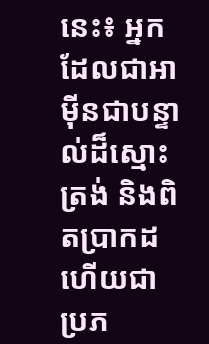នេះ៖ អ្នកដែលជាអាម៉ីនជាបន្ទាល់ដ៏ស្មោះត្រង់ និងពិតប្រាកដ ហើយជាប្រភ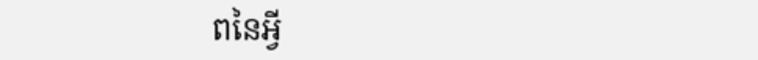ពនៃអ្វី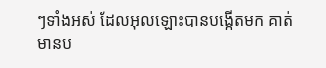ៗទាំងអស់ ដែលអុលឡោះបានបង្កើតមក គាត់មានប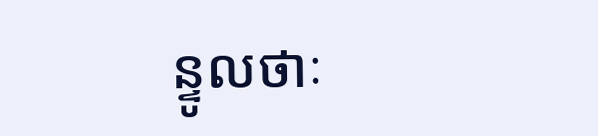ន្ទូលថាៈ